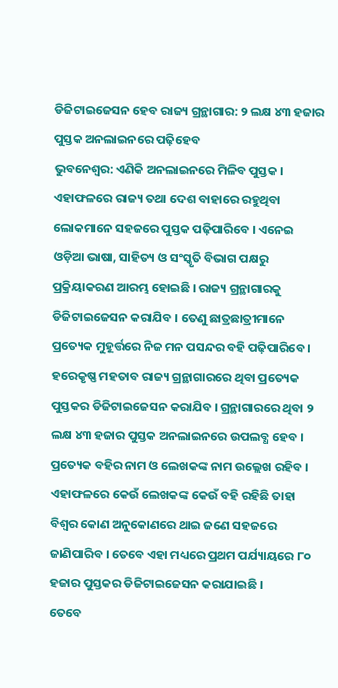ଡିଜିଟାଇଜେସନ ହେବ ରାଜ୍ୟ ଗ୍ରନ୍ଥାଗାର: ୨ ଲକ୍ଷ ୪୩ ହଜାର ପୁସ୍ତକ ଅନଲାଇନରେ ପଢ଼ିହେବ
ଭୁବନେଶ୍ୱର: ଏଣିକି ଅନଲାଇନରେ ମିଳିବ ପୁସ୍ତକ । ଏହାଫଳରେ ରାଜ୍ୟ ତଥା ଦେଶ ବାହାରେ ରହୁଥିବା ଲୋକମାନେ ସହଜରେ ପୁସ୍ତକ ପଢ଼ିପାରିବେ । ଏନେଇ ଓଡ଼ିଆ ଭାଷା, ସାହିତ୍ୟ ଓ ସଂସ୍କୃତି ବିଭାଗ ପକ୍ଷରୁ ପ୍ରକ୍ରିୟାକରଣ ଆରମ୍ଭ ହୋଇଛି । ରାଜ୍ୟ ଗ୍ରନ୍ଥାଗାରକୁ ଡିଜିଟାଇଜେସନ କରାଯିବ । ତେଣୁ ଛାତ୍ରଛାତ୍ରୀମାନେ ପ୍ରତ୍ୟେକ ମୁହୂର୍ତ୍ତରେ ନିଜ ମନ ପସନ୍ଦର ବହି ପଢ଼ିପାରିବେ ।
ହରେକୃଷ୍ଣ ମହତାବ ରାଜ୍ୟ ଗ୍ରନ୍ଥାଗାରରେ ଥିବା ପ୍ରତ୍ୟେକ ପୁସ୍ତକର ଡିଜିଟାଇଜେସନ କରାଯିବ । ଗ୍ରନ୍ଥାଗାରରେ ଥିବା ୨ ଲକ୍ଷ ୪୩ ହଜାର ପୁସ୍ତକ ଅନଲାଇନରେ ଉପଲବ୍ଧ ହେବ । ପ୍ରତ୍ୟେକ ବହିର ନାମ ଓ ଲେଖକଙ୍କ ନାମ ଉଲ୍ଲେଖ ରହିବ । ଏହାଫଳରେ କେଉଁ ଲେଖକଙ୍କ କେଉଁ ବହି ରହିଛି ତାହା ବିଶ୍ୱର କୋଣ ଅନୁକୋଣରେ ଥାଇ ଜଣେ ସହଜରେ ଜାଣିପାରିବ । ତେବେ ଏହା ମଧ୍ୟରେ ପ୍ରଥମ ପର୍ଯ୍ୟାୟରେ ୮୦ ହଜାର ପୁସ୍ତକର ଡିଜିଟାଇଜେସନ କରାଯାଇଛି ।
ତେବେ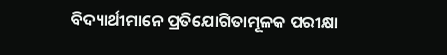ବିଦ୍ୟାର୍ଥୀମାନେ ପ୍ରତିଯୋଗିତାମୂଳକ ପରୀକ୍ଷା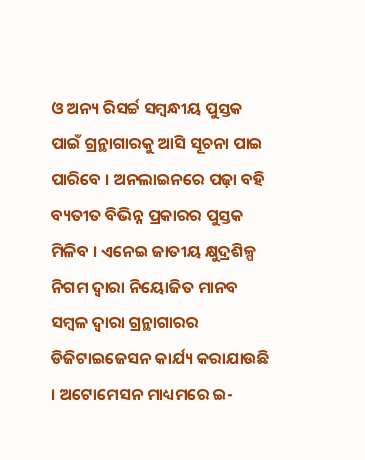ଓ ଅନ୍ୟ ରିସର୍ଚ୍ଚ ସମ୍ବନ୍ଧୀୟ ପୁସ୍ତକ ପାଇଁ ଗ୍ରନ୍ଥାଗାରକୁ ଆସି ସୂଚନା ପାଇ ପାରିବେ । ଅନଲାଇନରେ ପଢ଼ା ବହି ବ୍ୟତୀତ ବିଭିନ୍ନ ପ୍ରକାରର ପୁସ୍ତକ ମିଳିବ । ଏନେଇ ଜାତୀୟ କ୍ଷୁଦ୍ରଶିଳ୍ପ ନିଗମ ଦ୍ୱାରା ନିୟୋଜିତ ମାନବ ସମ୍ବଳ ଦ୍ୱାରା ଗ୍ରନ୍ଥାଗାରର ଡିଜିଟାଇଜେସନ କାର୍ଯ୍ୟ କରାଯାଉଛି । ଅଟୋମେସନ ମାଧ୍ୟମରେ ଇ-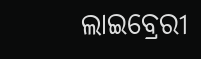ଲାଇବ୍ରେରୀ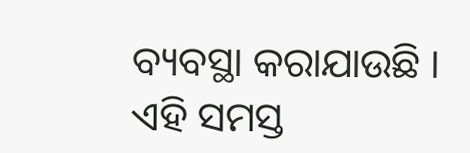ବ୍ୟବସ୍ଥା କରାଯାଉଛି । ଏହି ସମସ୍ତ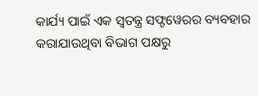କାର୍ଯ୍ୟ ପାଇଁ ଏକ ସ୍ୱତନ୍ତ୍ର ସଫ୍ଟୱେରର ବ୍ୟବହାର କରାଯାଉଥିବା ବିଭାଗ ପକ୍ଷରୁ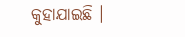କୁହାଯାଇଛି ।